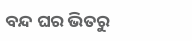ବନ୍ଦ ଘର ଭିତରୁ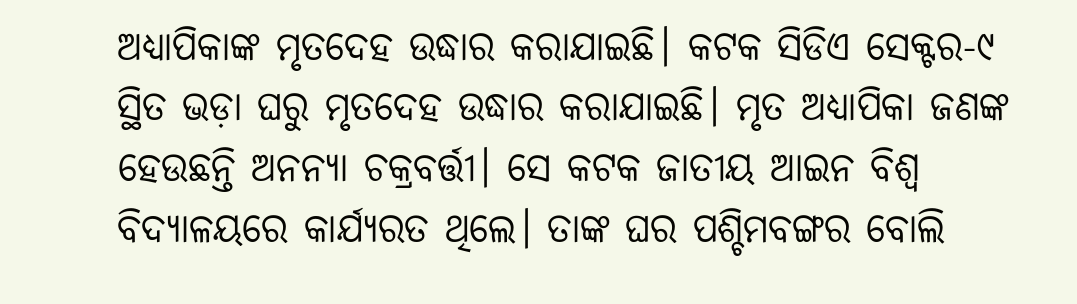ଅଧ୍ୟାପିକାଙ୍କ ମୃତଦେହ ଉଦ୍ଧାର କରାଯାଇଛି। କଟକ ସିଡିଏ ସେକ୍ଟର-୯ ସ୍ଥିତ ଭଡ଼ା ଘରୁ ମୃତଦେହ ଉଦ୍ଧାର କରାଯାଇଛି। ମୃତ ଅଧ୍ୟାପିକା ଜଣଙ୍କ ହେଉଛନ୍ତି ଅନନ୍ୟା ଚକ୍ରବର୍ତ୍ତୀ। ସେ କଟକ ଜାତୀୟ ଆଇନ ବିଶ୍ୱ ବିଦ୍ୟାଳୟରେ କାର୍ଯ୍ୟରତ ଥିଲେ। ତାଙ୍କ ଘର ପଶ୍ଚିମବଙ୍ଗର ବୋଲି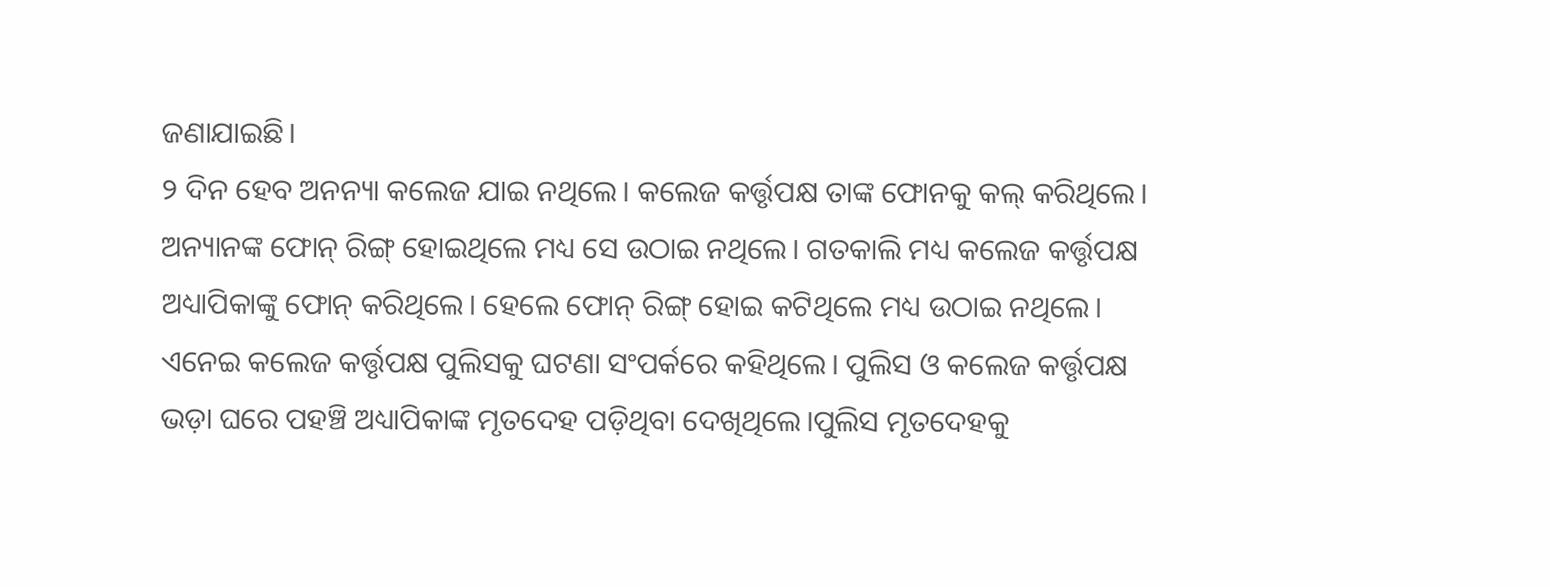ଜଣାଯାଇଛି।
୨ ଦିନ ହେବ ଅନନ୍ୟା କଲେଜ ଯାଇ ନଥିଲେ। କଲେଜ କର୍ତ୍ତୃପକ୍ଷ ତାଙ୍କ ଫୋନକୁ କଲ୍ କରିଥିଲେ। ଅନ୍ୟାନଙ୍କ ଫୋନ୍ ରିଙ୍ଗ୍ ହୋଇଥିଲେ ମଧ୍ୟ ସେ ଉଠାଇ ନଥିଲେ। ଗତକାଲି ମଧ୍ୟ କଲେଜ କର୍ତ୍ତୃପକ୍ଷ ଅଧ୍ୟାପିକାଙ୍କୁ ଫୋନ୍ କରିଥିଲେ। ହେଲେ ଫୋନ୍ ରିଙ୍ଗ୍ ହୋଇ କଟିଥିଲେ ମଧ୍ୟ ଉଠାଇ ନଥିଲେ। ଏନେଇ କଲେଜ କର୍ତ୍ତୃପକ୍ଷ ପୁଲିସକୁ ଘଟଣା ସଂପର୍କରେ କହିଥିଲେ। ପୁଲିସ ଓ କଲେଜ କର୍ତ୍ତୃପକ୍ଷ ଭଡ଼ା ଘରେ ପହଞ୍ଚି ଅଧ୍ୟାପିକାଙ୍କ ମୃତଦେହ ପଡ଼ିଥିବା ଦେଖିଥିଲେ।ପୁଲିସ ମୃତଦେହକୁ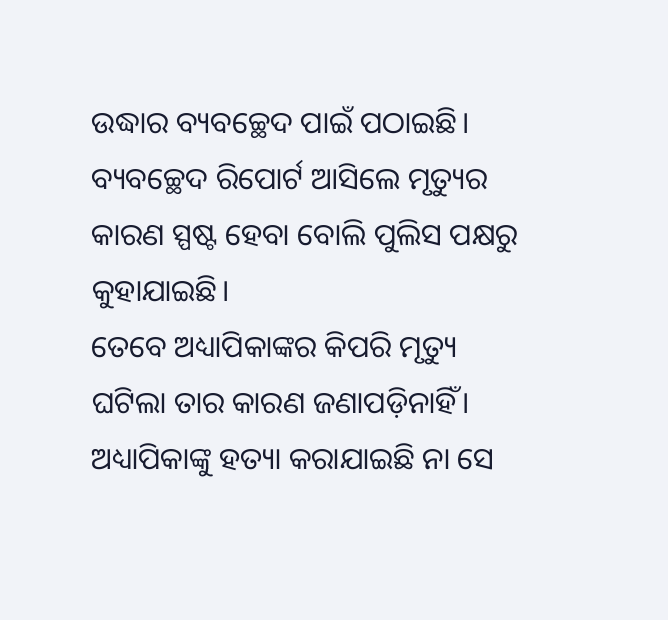ଉଦ୍ଧାର ବ୍ୟବଚ୍ଛେଦ ପାଇଁ ପଠାଇଛି। ବ୍ୟବଚ୍ଛେଦ ରିପୋର୍ଟ ଆସିଲେ ମୃତ୍ୟୁର କାରଣ ସ୍ପଷ୍ଟ ହେବା ବୋଲି ପୁଲିସ ପକ୍ଷରୁ କୁହାଯାଇଛି।
ତେବେ ଅଧ୍ୟାପିକାଙ୍କର କିପରି ମୃତ୍ୟୁ ଘଟିଲା ତାର କାରଣ ଜଣାପଡ଼ିନାହିଁ। ଅଧ୍ୟାପିକାଙ୍କୁ ହତ୍ୟା କରାଯାଇଛି ନା ସେ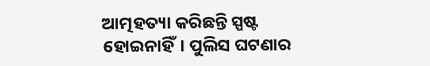ଆତ୍ମହତ୍ୟା କରିଛନ୍ତି ସ୍ପଷ୍ଟ ହୋଇନାହିଁ। ପୁଲିସ ଘଟଣାର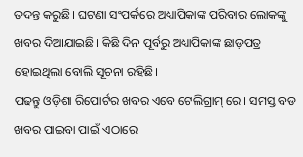ତଦନ୍ତ କରୁଛି। ଘଟଣା ସଂପର୍କରେ ଅଧ୍ୟାପିକାଙ୍କ ପରିବାର ଲୋକଙ୍କୁ ଖବର ଦିଆଯାଇଛି। କିଛି ଦିନ ପୂର୍ବରୁ ଅଧ୍ୟାପିକାଙ୍କ ଛାଡ଼ପତ୍ର ହୋଇଥିଲା ବୋଲି ସୂଚନା ରହିଛି।
ପଢନ୍ତୁ ଓଡ଼ିଶା ରିପୋର୍ଟର ଖବର ଏବେ ଟେଲିଗ୍ରାମ୍ ରେ। ସମସ୍ତ ବଡ ଖବର ପାଇବା ପାଇଁ ଏଠାରେ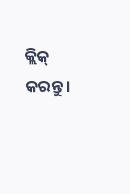କ୍ଲିକ୍ କରନ୍ତୁ।